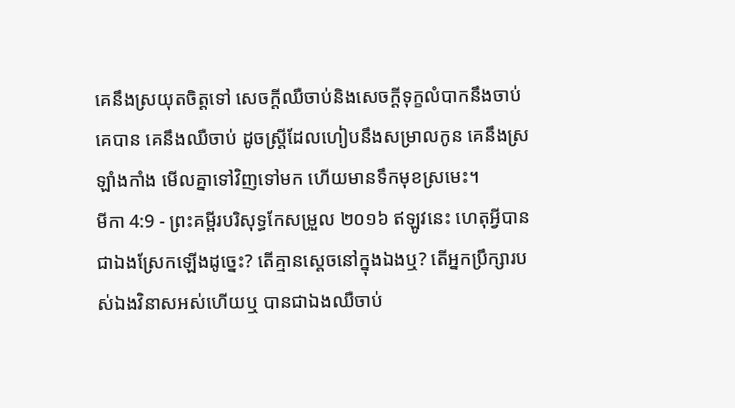គេនឹងស្រយុតចិត្តទៅ សេចក្ដីឈឺចាប់និងសេចក្ដីទុក្ខលំបាកនឹងចាប់គេបាន គេនឹងឈឺចាប់ ដូចស្ត្រីដែលហៀបនឹងសម្រាលកូន គេនឹងស្រឡាំងកាំង មើលគ្នាទៅវិញទៅមក ហើយមានទឹកមុខស្រមេះ។
មីកា 4:9 - ព្រះគម្ពីរបរិសុទ្ធកែសម្រួល ២០១៦ ឥឡូវនេះ ហេតុអ្វីបានជាឯងស្រែកឡើងដូច្នេះ? តើគ្មានស្តេចនៅក្នុងឯងឬ? តើអ្នកប្រឹក្សារបស់ឯងវិនាសអស់ហើយឬ បានជាឯងឈឺចាប់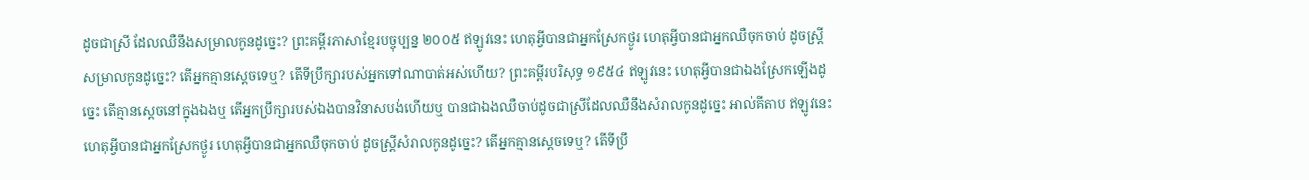ដូចជាស្រី ដែលឈឺនឹងសម្រាលកូនដូច្នេះ? ព្រះគម្ពីរភាសាខ្មែរបច្ចុប្បន្ន ២០០៥ ឥឡូវនេះ ហេតុអ្វីបានជាអ្នកស្រែកថ្ងូរ ហេតុអ្វីបានជាអ្នកឈឺចុកចាប់ ដូចស្ត្រីសម្រាលកូនដូច្នេះ? តើអ្នកគ្មានស្ដេចទេឬ? តើទីប្រឹក្សារបស់អ្នកទៅណាបាត់អស់ហើយ? ព្រះគម្ពីរបរិសុទ្ធ ១៩៥៤ ឥឡូវនេះ ហេតុអ្វីបានជាឯងស្រែកឡើងដូច្នេះ តើគ្មានស្តេចនៅក្នុងឯងឬ តើអ្នកប្រឹក្សារបស់ឯងបានវិនាសបង់ហើយឬ បានជាឯងឈឺចាប់ដូចជាស្រីដែលឈឺនឹងសំរាលកូនដូច្នេះ អាល់គីតាប ឥឡូវនេះ ហេតុអ្វីបានជាអ្នកស្រែកថ្ងូរ ហេតុអ្វីបានជាអ្នកឈឺចុកចាប់ ដូចស្ត្រីសំរាលកូនដូច្នេះ? តើអ្នកគ្មានស្ដេចទេឬ? តើទីប្រឹ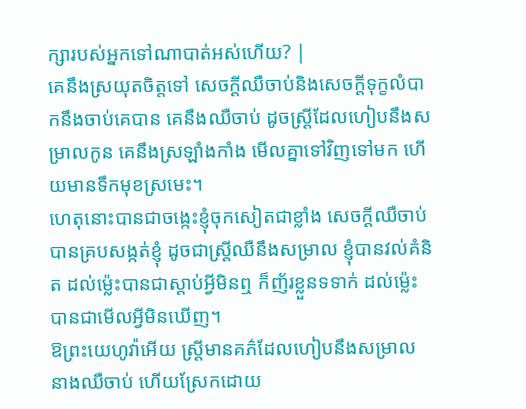ក្សារបស់អ្នកទៅណាបាត់អស់ហើយ? |
គេនឹងស្រយុតចិត្តទៅ សេចក្ដីឈឺចាប់និងសេចក្ដីទុក្ខលំបាកនឹងចាប់គេបាន គេនឹងឈឺចាប់ ដូចស្ត្រីដែលហៀបនឹងសម្រាលកូន គេនឹងស្រឡាំងកាំង មើលគ្នាទៅវិញទៅមក ហើយមានទឹកមុខស្រមេះ។
ហេតុនោះបានជាចង្កេះខ្ញុំចុកសៀតជាខ្លាំង សេចក្ដីឈឺចាប់បានគ្របសង្កត់ខ្ញុំ ដូចជាស្ត្រីឈឺនឹងសម្រាល ខ្ញុំបានវល់គំនិត ដល់ម៉្លេះបានជាស្តាប់អ្វីមិនឮ ក៏ញ័រខ្លួនទទាក់ ដល់ម៉្លេះបានជាមើលអ្វីមិនឃើញ។
ឱព្រះយេហូវ៉ាអើយ ស្ត្រីមានគភ៌ដែលហៀបនឹងសម្រាល នាងឈឺចាប់ ហើយស្រែកដោយ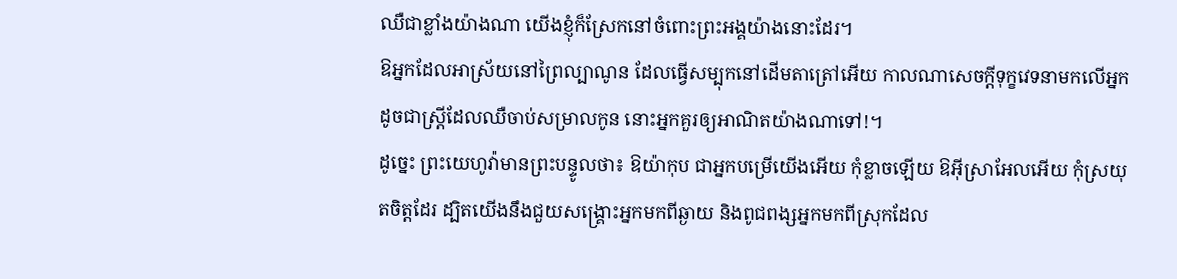ឈឺជាខ្លាំងយ៉ាងណា យើងខ្ញុំក៏ស្រែកនៅចំពោះព្រះអង្គយ៉ាងនោះដែរ។
ឱអ្នកដែលអាស្រ័យនៅព្រៃល្បាណូន ដែលធ្វើសម្បុកនៅដើមតាត្រៅអើយ កាលណាសេចក្ដីទុក្ខវេទនាមកលើអ្នក ដូចជាស្ត្រីដែលឈឺចាប់សម្រាលកូន នោះអ្នកគួរឲ្យអាណិតយ៉ាងណាទៅ!។
ដូច្នេះ ព្រះយេហូវ៉ាមានព្រះបន្ទូលថា៖ ឱយ៉ាកុប ជាអ្នកបម្រើយើងអើយ កុំខ្លាចឡើយ ឱអ៊ីស្រាអែលអើយ កុំស្រយុតចិត្តដែរ ដ្បិតយើងនឹងជួយសង្គ្រោះអ្នកមកពីឆ្ងាយ និងពូជពង្សអ្នកមកពីស្រុកដែល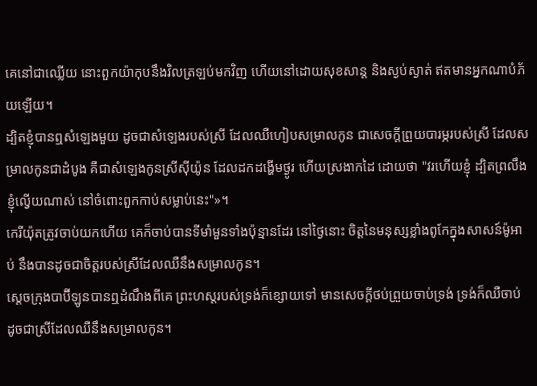គេនៅជាឈ្លើយ នោះពួកយ៉ាកុបនឹងវិលត្រឡប់មកវិញ ហើយនៅដោយសុខសាន្ត និងស្ងប់ស្ងាត់ ឥតមានអ្នកណាបំភ័យឡើយ។
ដ្បិតខ្ញុំបានឮសំឡេងមួយ ដូចជាសំឡេងរបស់ស្រី ដែលឈឺហៀបសម្រាលកូន ជាសេចក្ដីព្រួយបារម្ភរបស់ស្រី ដែលសម្រាលកូនជាដំបូង គឺជាសំឡេងកូនស្រីស៊ីយ៉ូន ដែលដកដង្ហើមថ្ងូរ ហើយស្រងាកដៃ ដោយថា "វរហើយខ្ញុំ ដ្បិតព្រលឹងខ្ញុំល្វើយណាស់ នៅចំពោះពួកកាប់សម្លាប់នេះ"»។
កេរីយ៉ុតត្រូវចាប់យកហើយ គេក៏ចាប់បានទីមាំមួនទាំងប៉ុន្មានដែរ នៅថ្ងៃនោះ ចិត្តនៃមនុស្សខ្លាំងពូកែក្នុងសាសន៍ម៉ូអាប់ នឹងបានដូចជាចិត្តរបស់ស្រីដែលឈឺនឹងសម្រាលកូន។
ស្តេចក្រុងបាប៊ីឡូនបានឮដំណឹងពីគេ ព្រះហស្តរបស់ទ្រង់ក៏ខ្សោយទៅ មានសេចក្ដីថប់ព្រួយចាប់ទ្រង់ ទ្រង់ក៏ឈឺចាប់ ដូចជាស្រីដែលឈឺនឹងសម្រាលកូន។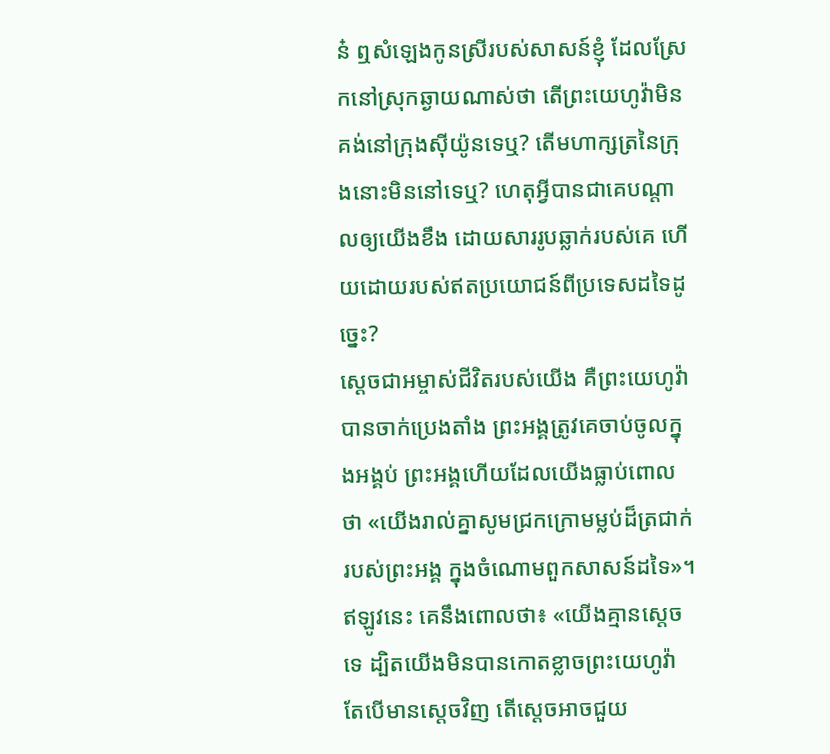ន៎ ឮសំឡេងកូនស្រីរបស់សាសន៍ខ្ញុំ ដែលស្រែកនៅស្រុកឆ្ងាយណាស់ថា តើព្រះយេហូវ៉ាមិនគង់នៅក្រុងស៊ីយ៉ូនទេឬ? តើមហាក្សត្រនៃក្រុងនោះមិននៅទេឬ? ហេតុអ្វីបានជាគេបណ្ដាលឲ្យយើងខឹង ដោយសាររូបឆ្លាក់របស់គេ ហើយដោយរបស់ឥតប្រយោជន៍ពីប្រទេសដទៃដូច្នេះ?
ស្ដេចជាអម្ចាស់ជីវិតរបស់យើង គឺព្រះយេហូវ៉ាបានចាក់ប្រេងតាំង ព្រះអង្គត្រូវគេចាប់ចូលក្នុងអង្គប់ ព្រះអង្គហើយដែលយើងធ្លាប់ពោលថា «យើងរាល់គ្នាសូមជ្រកក្រោមម្លប់ដ៏ត្រជាក់ របស់ព្រះអង្គ ក្នុងចំណោមពួកសាសន៍ដទៃ»។
ឥឡូវនេះ គេនឹងពោលថា៖ «យើងគ្មានស្តេចទេ ដ្បិតយើងមិនបានកោតខ្លាចព្រះយេហូវ៉ា តែបើមានស្តេចវិញ តើស្ដេចអាចជួយ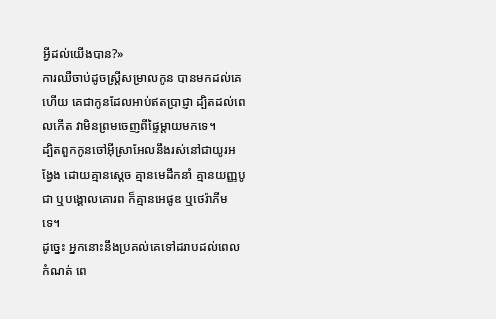អ្វីដល់យើងបាន?»
ការឈឺចាប់ដូចស្រ្ដីសម្រាលកូន បានមកដល់គេហើយ គេជាកូនដែលអាប់ឥតប្រាជ្ញា ដ្បិតដល់ពេលកើត វាមិនព្រមចេញពីផ្ទៃម្ដាយមកទេ។
ដ្បិតពួកកូនចៅអ៊ីស្រាអែលនឹងរស់នៅជាយូរអង្វែង ដោយគ្មានស្តេច គ្មានមេដឹកនាំ គ្មានយញ្ញបូជា ឬបង្គោលគោរព ក៏គ្មានអេផូឌ ឬថេរ៉ាភីម ទេ។
ដូច្នេះ អ្នកនោះនឹងប្រគល់គេទៅដរាបដល់ពេលកំណត់ ពេ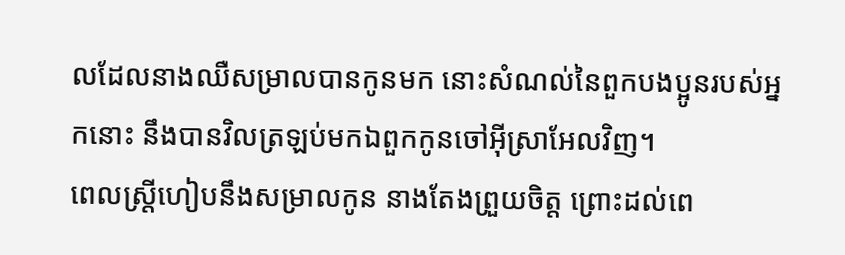លដែលនាងឈឺសម្រាលបានកូនមក នោះសំណល់នៃពួកបងប្អូនរបស់អ្នកនោះ នឹងបានវិលត្រឡប់មកឯពួកកូនចៅអ៊ីស្រាអែលវិញ។
ពេលស្ត្រីហៀបនឹងសម្រាលកូន នាងតែងព្រួយចិត្ត ព្រោះដល់ពេ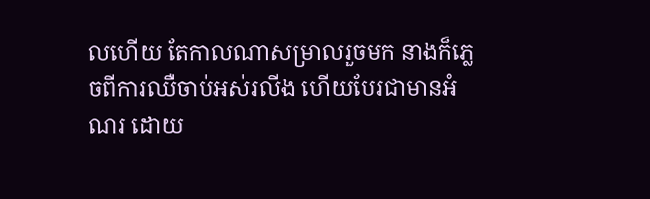លហើយ តែកាលណាសម្រាលរួចមក នាងក៏ភ្លេចពីការឈឺចាប់អស់រលីង ហើយបែរជាមានអំណរ ដោយ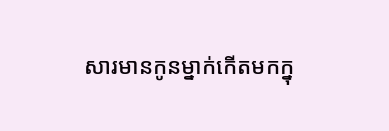សារមានកូនម្នាក់កើតមកក្នុ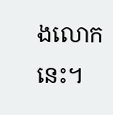ងលោកនេះ។